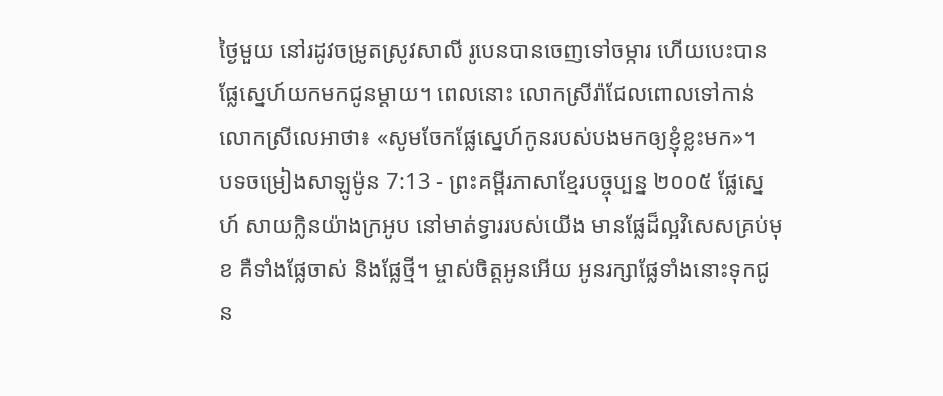ថ្ងៃមួយ នៅរដូវចម្រូតស្រូវសាលី រូបេនបានចេញទៅចម្ការ ហើយបេះបានផ្លែស្នេហ៍យកមកជូនម្ដាយ។ ពេលនោះ លោកស្រីរ៉ាជែលពោលទៅកាន់លោកស្រីលេអាថា៖ «សូមចែកផ្លែស្នេហ៍កូនរបស់បងមកឲ្យខ្ញុំខ្លះមក»។
បទចម្រៀងសាឡូម៉ូន 7:13 - ព្រះគម្ពីរភាសាខ្មែរបច្ចុប្បន្ន ២០០៥ ផ្លែស្នេហ៍ សាយក្លិនយ៉ាងក្រអូប នៅមាត់ទ្វាររបស់យើង មានផ្លែដ៏ល្អវិសេសគ្រប់មុខ គឺទាំងផ្លែចាស់ និងផ្លែថ្មី។ ម្ចាស់ចិត្តអូនអើយ អូនរក្សាផ្លែទាំងនោះទុកជូន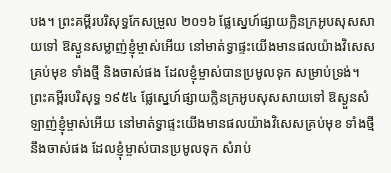បង។ ព្រះគម្ពីរបរិសុទ្ធកែសម្រួល ២០១៦ ផ្លែស្នេហ៍ផ្សាយក្លិនក្រអូបសុសសាយទៅ ឱស្ងួនសម្លាញ់ខ្ញុំម្ចាស់អើយ នៅមាត់ទ្វាផ្ទះយើងមានផលយ៉ាងវិសេសគ្រប់មុខ ទាំងថ្មី និងចាស់ផង ដែលខ្ញុំម្ចាស់បានប្រមូលទុក សម្រាប់ទ្រង់។ ព្រះគម្ពីរបរិសុទ្ធ ១៩៥៤ ផ្លែស្នេហ៍ផ្សាយក្លិនក្រអូបសុសសាយទៅ ឱស្ងួនសំឡាញ់ខ្ញុំម្ចាស់អើយ នៅមាត់ទ្វាផ្ទះយើងមានផលយ៉ាងវិសេសគ្រប់មុខ ទាំងថ្មីនឹងចាស់ផង ដែលខ្ញុំម្ចាស់បានប្រមូលទុក សំរាប់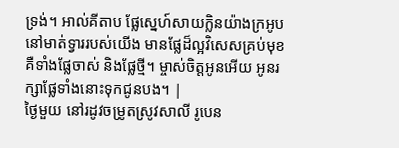ទ្រង់។ អាល់គីតាប ផ្លែស្នេហ៍សាយក្លិនយ៉ាងក្រអូប នៅមាត់ទ្វាររបស់យើង មានផ្លែដ៏ល្អវិសេសគ្រប់មុខ គឺទាំងផ្លែចាស់ និងផ្លែថ្មី។ ម្ចាស់ចិត្តអូនអើយ អូនរក្សាផ្លែទាំងនោះទុកជូនបង។ |
ថ្ងៃមួយ នៅរដូវចម្រូតស្រូវសាលី រូបេន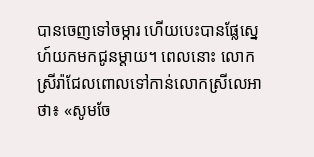បានចេញទៅចម្ការ ហើយបេះបានផ្លែស្នេហ៍យកមកជូនម្ដាយ។ ពេលនោះ លោកស្រីរ៉ាជែលពោលទៅកាន់លោកស្រីលេអាថា៖ «សូមចែ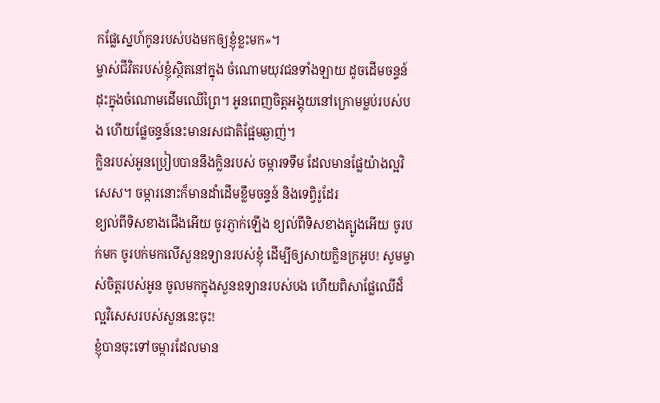កផ្លែស្នេហ៍កូនរបស់បងមកឲ្យខ្ញុំខ្លះមក»។
ម្ចាស់ជីវិតរបស់ខ្ញុំស្ថិតនៅក្នុង ចំណោមយុវជនទាំងឡាយ ដូចដើមចន្ទន៍ដុះក្នុងចំណោមដើមឈើព្រៃ។ អូនពេញចិត្តអង្គុយនៅក្រោមម្លប់របស់បង ហើយផ្លែចន្ទន៍នេះមានរសជាតិផ្អែមឆ្ងាញ់។
ក្លិនរបស់អូនប្រៀបបាននឹងក្លិនរបស់ ចម្ការទទឹម ដែលមានផ្លែយ៉ាងល្អវិសេស។ ចម្ការនោះក៏មានដាំដើមខ្លឹមចន្ទន៍ និងទេព្វិរូដែរ
ខ្យល់ពីទិសខាងជើងអើយ ចូរភ្ញាក់ឡើង ខ្យល់ពីទិសខាងត្បូងអើយ ចូរបក់មក ចូរបក់មកលើសួនឧទ្យានរបស់ខ្ញុំ ដើម្បីឲ្យសាយក្លិនក្រអូប! សូមម្ចាស់ចិត្តរបស់អូន ចូលមកក្នុងសួនឧទ្យានរបស់បង ហើយពិសាផ្លែឈើដ៏ល្អវិសេសរបស់សួននេះចុះ!
ខ្ញុំបានចុះទៅចម្ការដែលមាន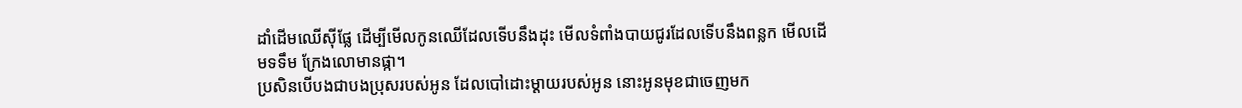ដាំដើមឈើស៊ីផ្លែ ដើម្បីមើលកូនឈើដែលទើបនឹងដុះ មើលទំពាំងបាយជូរដែលទើបនឹងពន្លក មើលដើមទទឹម ក្រែងលោមានផ្កា។
ប្រសិនបើបងជាបងប្រុសរបស់អូន ដែលបៅដោះម្ដាយរបស់អូន នោះអូនមុខជាចេញមក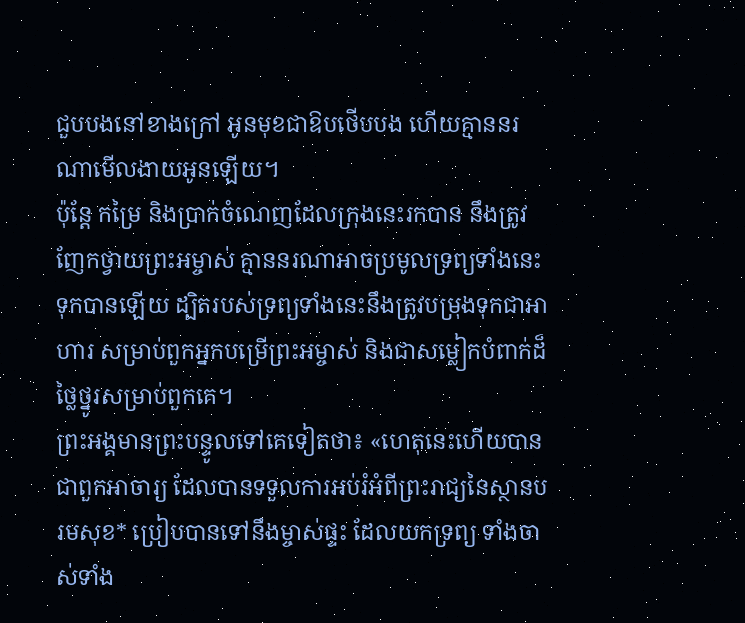ជួបបងនៅខាងក្រៅ អូនមុខជាឱបថើបបង ហើយគ្មាននរណាមើលងាយអូនឡើយ។
ប៉ុន្តែ កម្រៃ និងប្រាក់ចំណេញដែលក្រុងនេះរកបាន នឹងត្រូវញែកថ្វាយព្រះអម្ចាស់ គ្មាននរណាអាចប្រមូលទ្រព្យទាំងនេះទុកបានឡើយ ដ្បិតរបស់ទ្រព្យទាំងនេះនឹងត្រូវបម្រុងទុកជាអាហារ សម្រាប់ពួកអ្នកបម្រើព្រះអម្ចាស់ និងជាសម្លៀកបំពាក់ដ៏ថ្លៃថ្នូរសម្រាប់ពួកគេ។
ព្រះអង្គមានព្រះបន្ទូលទៅគេទៀតថា៖ «ហេតុនេះហើយបានជាពួកអាចារ្យ ដែលបានទទួលការអប់រំអំពីព្រះរាជ្យនៃស្ថានបរមសុខ* ប្រៀបបានទៅនឹងម្ចាស់ផ្ទះ ដែលយកទ្រព្យ ទាំងចាស់ទាំង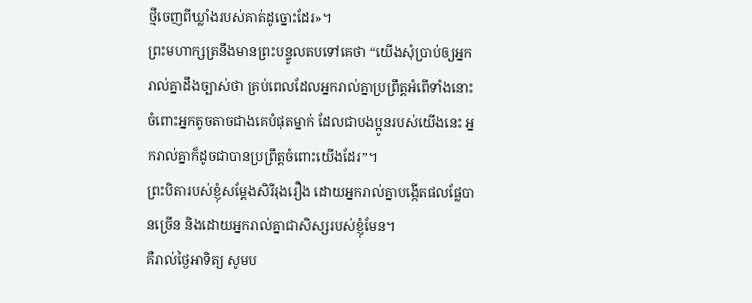ថ្មីចេញពីឃ្លាំងរបស់គាត់ដូច្នោះដែរ»។
ព្រះមហាក្សត្រនឹងមានព្រះបន្ទូលតបទៅគេថា “យើងសុំប្រាប់ឲ្យអ្នករាល់គ្នាដឹងច្បាស់ថា គ្រប់ពេលដែលអ្នករាល់គ្នាប្រព្រឹត្តអំពើទាំងនោះ ចំពោះអ្នកតូចតាចជាងគេបំផុតម្នាក់ ដែលជាបងប្អូនរបស់យើងនេះ អ្នករាល់គ្នាក៏ដូចជាបានប្រព្រឹត្តចំពោះយើងដែរ”។
ព្រះបិតារបស់ខ្ញុំសម្តែងសិរីរុងរឿង ដោយអ្នករាល់គ្នាបង្កើតផលផ្លែបានច្រើន និងដោយអ្នករាល់គ្នាជាសិស្សរបស់ខ្ញុំមែន។
គឺរាល់ថ្ងៃអាទិត្យ សូមប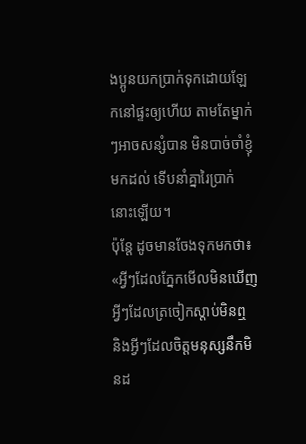ងប្អូនយកប្រាក់ទុកដោយឡែកនៅផ្ទះឲ្យហើយ តាមតែម្នាក់ៗអាចសន្សំបាន មិនបាច់ចាំខ្ញុំមកដល់ ទើបនាំគ្នារៃប្រាក់នោះឡើយ។
ប៉ុន្តែ ដូចមានចែងទុកមកថា៖ «អ្វីៗដែលភ្នែកមើលមិនឃើញ អ្វីៗដែលត្រចៀកស្ដាប់មិនឮ និងអ្វីៗដែលចិត្តមនុស្សនឹកមិនដ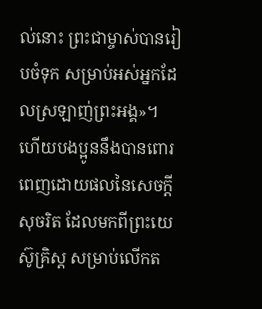ល់នោះ ព្រះជាម្ចាស់បានរៀបចំទុក សម្រាប់អស់អ្នកដែលស្រឡាញ់ព្រះអង្គ»។
ហើយបងប្អូននឹងបានពោរពេញដោយផលនៃសេចក្ដីសុចរិត ដែលមកពីព្រះយេស៊ូគ្រិស្ត សម្រាប់លើកត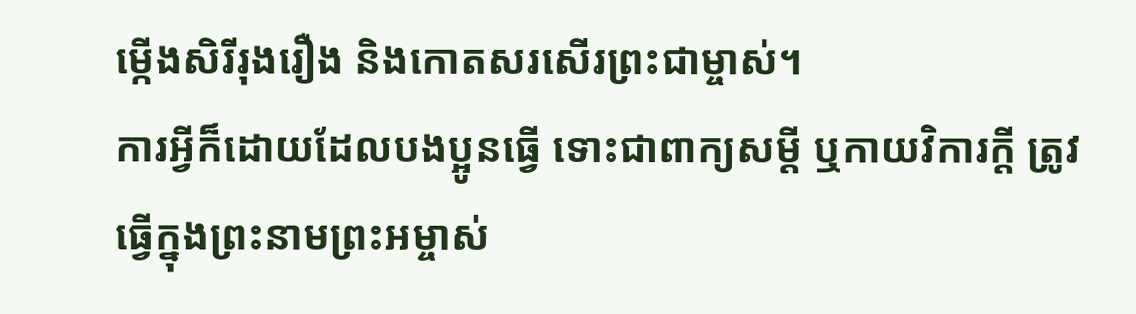ម្កើងសិរីរុងរឿង និងកោតសរសើរព្រះជាម្ចាស់។
ការអ្វីក៏ដោយដែលបងប្អូនធ្វើ ទោះជាពាក្យសម្ដី ឬកាយវិការក្តី ត្រូវធ្វើក្នុងព្រះនាមព្រះអម្ចាស់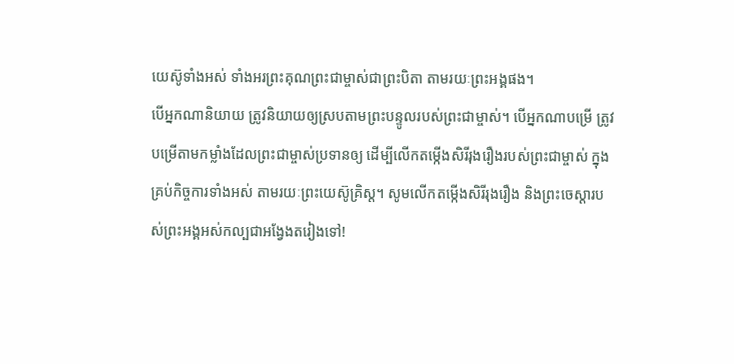យេស៊ូទាំងអស់ ទាំងអរព្រះគុណព្រះជាម្ចាស់ជាព្រះបិតា តាមរយៈព្រះអង្គផង។
បើអ្នកណានិយាយ ត្រូវនិយាយឲ្យស្របតាមព្រះបន្ទូលរបស់ព្រះជាម្ចាស់។ បើអ្នកណាបម្រើ ត្រូវបម្រើតាមកម្លាំងដែលព្រះជាម្ចាស់ប្រទានឲ្យ ដើម្បីលើកតម្កើងសិរីរុងរឿងរបស់ព្រះជាម្ចាស់ ក្នុងគ្រប់កិច្ចការទាំងអស់ តាមរយៈព្រះយេស៊ូគ្រិស្ត។ សូមលើកតម្កើងសិរីរុងរឿង និងព្រះចេស្ដារបស់ព្រះអង្គអស់កល្បជាអង្វែងតរៀងទៅ!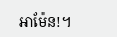អាម៉ែន!។